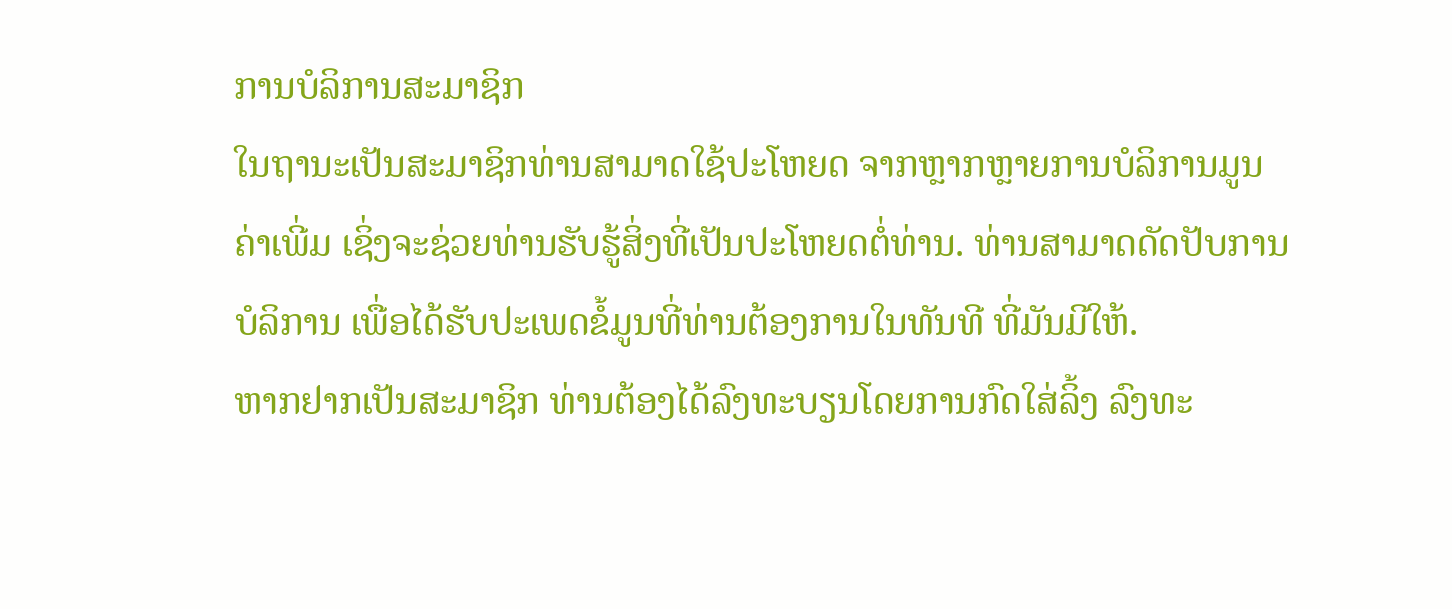ການບໍລິການສະມາຊິກ
ໃນຖານະເປັນສະມາຊິກທ່ານສາມາດໃຊ້ປະໂຫຍດ ຈາກຫຼາກຫຼາຍການບໍລິການມູນຄ່າເພີ່ມ ເຊິ່ງຈະຊ່ວຍທ່ານຮັບຮູ້ສິ່ງທີ່ເປັນປະໂຫຍດຕໍ່ທ່ານ. ທ່ານສາມາດດັດປັບການບໍລິການ ເພື່ອໄດ້ຮັບປະເພດຂໍ້ມູນທີ່ທ່ານຕ້ອງການໃນທັນທີ ທີ່ມັນມີໃຫ້.
ຫາກຢາກເປັນສະມາຊິກ ທ່ານຕ້ອງໄດ້ລົງທະບຽນໂດຍການກົດໃສ່ລິ້ງ ລົງທະ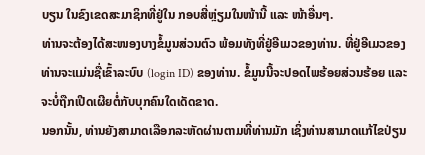ບຽນ ໃນຂົງເຂດສະມາຊິກທີ່ຢູ່ໃນ ກອບສີ່ຫຼ່ຽມໃນໜ້ານີ້ ແລະ ໜ້າອື່ນໆ.
ທ່ານຈະຕ້ອງໄດ້ສະໜອງບາງຂໍ້ມູນສ່ວນຕົວ ພ້ອມທັງທີ່ຢູ່ອີເມວຂອງທ່ານ. ທີ່ຢູ່ອີເມວຂອງທ່ານຈະແມ່ນຊື່ເຂົ້າລະບົບ (login ID) ຂອງທ່ານ. ຂໍ້ມູນນີ້ຈະປອດໄພຮ້ອຍສ່ວນຮ້ອຍ ແລະ ຈະບໍ່ຖືກເປີດເຜີຍຕໍ່ກັບບຸກຄົນໃດເດັດຂາດ.
ນອກນັ້ນ, ທ່ານຍັງສາມາດເລືອກລະຫັດຜ່ານຕາມທີ່ທ່ານມັກ ເຊິ່ງທ່ານສາມາດແກ້ໄຂປ່ຽນ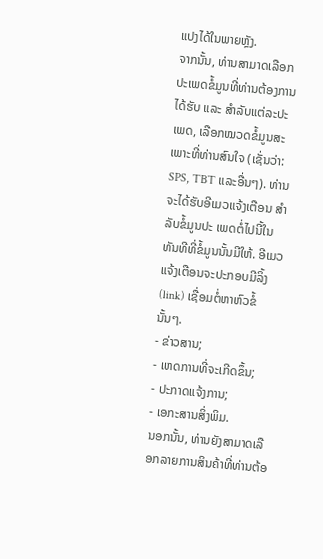ແປງໄດ້ໃນພາຍຫຼັງ.
ຈາກນັ້ນ, ທ່ານສາມາດເລືອກປະເພດຂໍ້ມູນທີ່ທ່ານຕ້ອງການໄດ້ຮັບ ແລະ ສຳລັບແຕ່ລະປະເພດ, ເລືອກໝວດຂໍ້ມູນສະເພາະທີ່ທ່ານສົນໃຈ (ເຊັ່ນວ່າ: SPS, TBT ແລະອື່ນໆ). ທ່ານຈະໄດ້ຮັບອີເມວແຈ້ງເຕືອນ ສໍາລັບຂໍ້ມູນປະ ເພດຕໍ່ໄປນີ້ໃນທັນທີທີ່ຂໍ້ມູນນັ້ນມີໃຫ້. ອີເມວແຈ້ງເຕືອນຈະປະກອບມີລິ້ງ (link) ເຊື່ອມຕໍ່ຫາຫົວຂໍ້ນັ້ນໆ.
- ຂ່າວສານ;
- ເຫດການທີ່ຈະເກີດຂຶ້ນ;
- ປະກາດແຈ້ງການ;
- ເອກະສານສິ່ງພິມ.
ນອກນັ້ນ, ທ່ານຍັງສາມາດເລືອກລາຍການສິນຄ້າທີ່ທ່ານຕ້ອ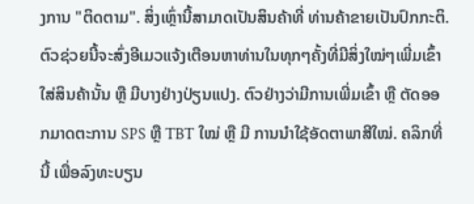ງການ "ຕິດຕາມ". ສິ່ງເຫຼົ່ານີ້ສາມາດເປັນສິນຄ້າທີ່ ທ່ານຄ້າຂາຍເປັນປົກກະຕິ. ຕົວຊ່ວຍນີ້ຈະສົ່ງອີເມວແຈ້ງເຕືອນຫາທ່ານໃນທຸກໆຄັ້ງທີ່ມີສິ່ງໃໝ່ໆເພີ່ມເຂົ້າໃສ່ສິນຄ້ານັ້ນ ຫຼື ມີບາງຢ່າງປ່ຽນແປງ. ຕົວຢ່າງວ່າມີການເພີ່ມເຂົ້າ ຫຼື ຕັດອອກມາດຕະການ SPS ຫຼື TBT ໃໝ່ ຫຼື ມີ ການນໍາໃຊ້ອັດຕາພາສີໃໝ່. ຄລິກທີ່ນີ້ ເພື່ອລົງທະບຽນ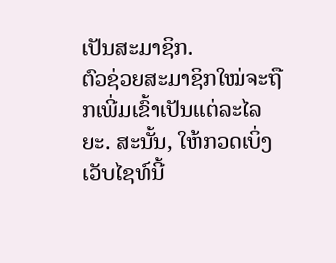ເປັນສະມາຊິກ.
ຕົວຊ່ວຍສະມາຊິກໃໝ່ຈະຖືກເພີ່ມເຂົ້າເປັນແຕ່ລະໄລຍະ. ສະນັ້ນ, ໃຫ້ກວດເບິ່ງເວັບໄຊທ໌ນີ້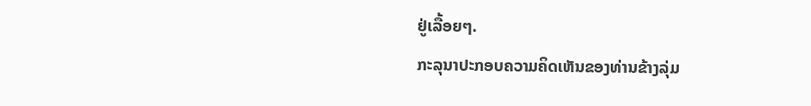ຢູ່ເລື້ອຍໆ.
ກະລຸນາປະກອບຄວາມຄິດເຫັນຂອງທ່ານຂ້າງລຸ່ມ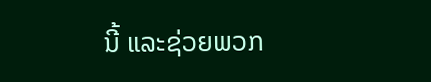ນີ້ ແລະຊ່ວຍພວກ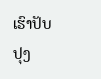ເຮົາປັບປຸງ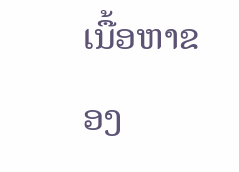ເນື້ອຫາຂອງ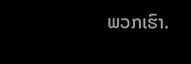ພວກເຮົາ.